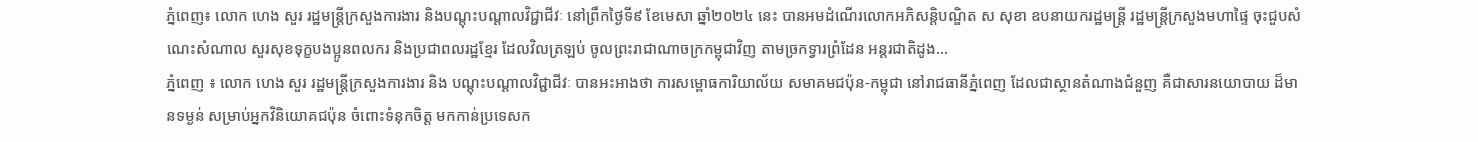ភ្នំពេញ៖ លោក ហេង សួរ រដ្ឋមន្ត្រីក្រសួងការងារ និងបណ្តុះបណ្តាលវិជ្ជាជីវៈ នៅព្រឹកថ្ងៃទី៩ ខែមេសា ឆ្នាំ២០២៤ នេះ បានអមដំណើរលោកអភិសន្តិបណ្ឌិត ស សុខា ឧបនាយករដ្ឋមន្ត្រី រដ្ឋមន្ត្រីក្រសួងមហាផ្ទៃ ចុះជួបសំណេះសំណាល សួរសុខទុក្ខបងប្អូនពលករ និងប្រជាពលរដ្ឋខ្មែរ ដែលវិលត្រឡប់ ចូលព្រះរាជាណាចក្រកម្ពុជាវិញ តាមច្រកទ្វារព្រំដែន អន្តរជាតិដូង...
ភ្នំពេញ ៖ លោក ហេង សួរ រដ្ឋមន្ត្រីក្រសួងការងារ និង បណ្តុះបណ្តាលវិជ្ជាជីវៈ បានអះអាងថា ការសម្ពោធការិយាល័យ សមាគមជប៉ុន-កម្ពុជា នៅរាជធានីភ្នំពេញ ដែលជាស្ថានតំណាងជំនួញ គឺជាសារនយោបាយ ដ៏មានទម្ងន់ សម្រាប់អ្នកវិនិយោគជប៉ុន ចំពោះទំនុកចិត្ត មកកាន់ប្រទេសក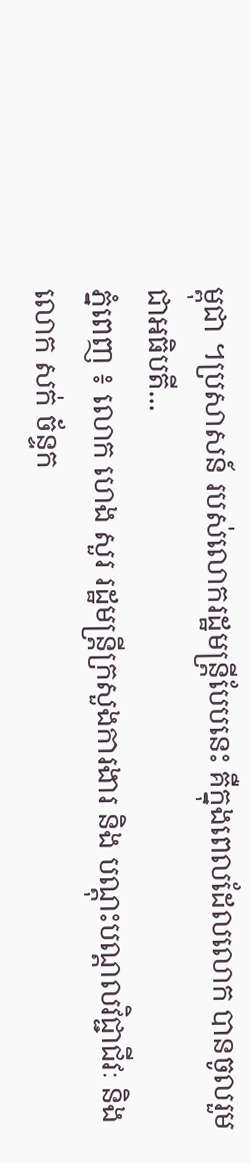ម្ពុជា ។ប្រសាសន៍ របស់លោករដ្ឋមន្ត្រីបែបនេះ គឺក្នុងពេលដែលលោក បានចូលរួមជាអធិបតី...
ភ្នំពេញ ៖ លោក ហេង សួរ រដ្ឋមន្ត្រីក្រសួងការងារ និង បណ្តុះបណ្តលវិជ្ជាជីវៈ និង លោក សក់ ច័ន្ទក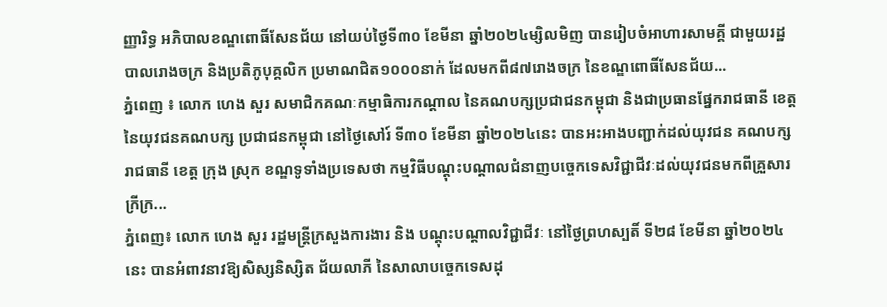ញ្ញារិទ្ធ អភិបាលខណ្ឌពោធិ៍សែនជ័យ នៅយប់ថ្ងៃទី៣០ ខែមីនា ឆ្នាំ២០២៤ម្សិលមិញ បានរៀបចំអាហារសាមគ្គី ជាមួយរដ្ឋបាលរោងចក្រ និងប្រតិភូបុគ្គលិក ប្រមាណជិត១០០០នាក់ ដែលមកពី៨៧រោងចក្រ នៃខណ្ឌពោធិ៍សែនជ័យ...
ភ្នំពេញ ៖ លោក ហេង សួរ សមាជិកគណៈកម្មាធិការកណ្តាល នៃគណបក្សប្រជាជនកម្ពុជា និងជាប្រធានផ្នែករាជធានី ខេត្ត នៃយុវជនគណបក្ស ប្រជាជនកម្ពុជា នៅថ្ងៃសៅរ៍ ទី៣០ ខែមីនា ឆ្នាំ២០២៤នេះ បានអះអាងបញ្ជាក់ដល់យុវជន គណបក្សរាជធានី ខេត្ត ក្រុង ស្រុក ខណ្ឌទូទាំងប្រទេសថា កម្មវិធីបណ្តុះបណ្តាលជំនាញបច្ចេកទេសវិជ្ជាជីវៈដល់យុវជនមកពីគ្រួសារក្រីក្រ...
ភ្នំពេញ៖ លោក ហេង សួរ រដ្ឋមន្ត្រីក្រសួងការងារ និង បណ្តុះបណ្តាលវិជ្ជាជីវៈ នៅថ្ងៃព្រហស្បតិ៍ ទី២៨ ខែមីនា ឆ្នាំ២០២៤នេះ បានអំពាវនាវឱ្យសិស្សនិស្សិត ជ័យលាភី នៃសាលាបច្ចេកទេសដុ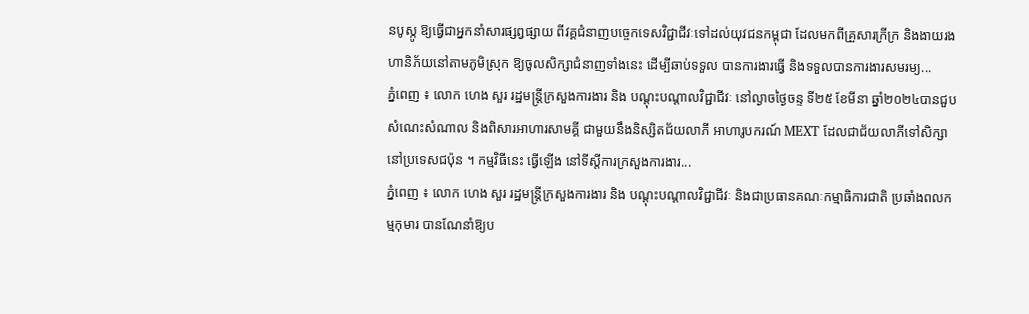នបូស្កូ ឱ្យធ្វើជាអ្នកនាំសារផ្សព្វផ្សាយ ពីវគ្គជំនាញបច្ចេកទេសវិជ្ជាជីវៈទៅដល់យុវជនកម្ពុជា ដែលមកពីគ្រួសារក្រីក្រ និងងាយរងហានិភ័យនៅតាមភូមិស្រុក ឱ្យចូលសិក្សាជំនាញទាំងនេះ ដើម្បីឆាប់ទទួល បានការងារធ្វើ និងទទួលបានការងារសមរម្យ...
ភ្នំពេញ ៖ លោក ហេង សួរ រដ្ឋមន្ត្រីក្រសួងការងារ និង បណ្តុះបណ្តាលវិជ្ជាជីវៈ នៅល្ងាចថ្ងៃចន្ទ ទី២៥ ខែមីនា ឆ្នាំ២០២៤បានជួបសំណេះសំណាល និងពិសារអាហារសាមគ្គី ជាមួយនឹងនិស្សិតជ័យលាភី អាហារូបករណ៍ MEXT ដែលជាជ័យលាភីទៅសិក្សា នៅប្រទេសជប៉ុន ។ កម្មវិធីនេះ ធ្វើឡើង នៅទីស្តីការក្រសួងការងារ...
ភ្នំពេញ ៖ លោក ហេង សួរ រដ្ឋមន្ត្រីក្រសួងការងារ និង បណ្តុះបណ្តាលវិជ្ជាជីវៈ និងជាប្រធានគណៈកម្មាធិការជាតិ ប្រឆាំងពលកម្មកុមារ បានណែនាំឱ្យប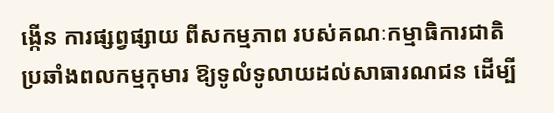ង្កើន ការផ្សព្វផ្សាយ ពីសកម្មភាព របស់គណៈកម្មាធិការជាតិ ប្រឆាំងពលកម្មកុមារ ឱ្យទូលំទូលាយដល់សាធារណជន ដើម្បី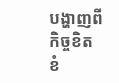បង្ហាញពីកិច្ចខិតខំ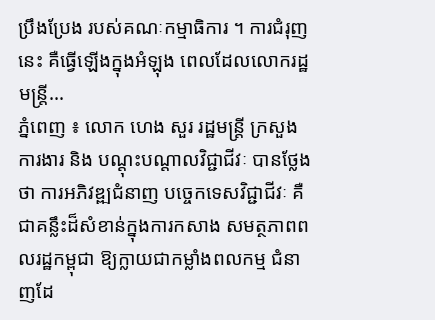ប្រឹងប្រែង របស់គណៈកម្មាធិការ ។ ការជំរុញនេះ គឺធ្វើឡើងក្នុងអំឡុង ពេលដែលលោករដ្ឋមន្ត្រី...
ភ្នំពេញ ៖ លោក ហេង សួរ រដ្ឋមន្ត្រី ក្រសួងការងារ និង បណ្តុះបណ្តាលវិជ្ជាជីវៈ បានថ្លែងថា ការអភិវឌ្ឍជំនាញ បច្ចេកទេសវិជ្ជាជីវៈ គឺជាគន្លឹះដ៏សំខាន់ក្នុងការកសាង សមត្ថភាពពលរដ្ឋកម្ពុជា ឱ្យក្លាយជាកម្លាំងពលកម្ម ជំនាញដែ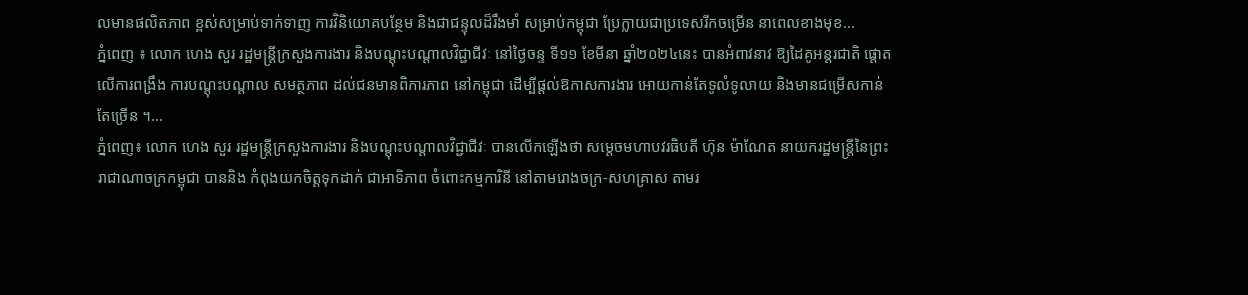លមានផលិតភាព ខ្ពស់សម្រាប់ទាក់ទាញ ការវិនិយោគបន្ថែម និងជាជន្ទុលដ៏រឹងមាំ សម្រាប់កម្ពុជា ប្រែក្លាយជាប្រទេសរីកចម្រើន នាពេលខាងមុខ...
ភ្នំពេញ ៖ លោក ហេង សួរ រដ្ឋមន្ត្រីក្រសួងការងារ និងបណ្តុះបណ្តាលវិជ្ជាជីវៈ នៅថ្ងៃចន្ទ ទី១១ ខែមីនា ឆ្នាំ២០២៤នេះ បានអំពាវនាវ ឱ្យដៃគូអន្តរជាតិ ផ្តោតលើការពង្រឹង ការបណ្តុះបណ្តាល សមត្ថភាព ដល់ជនមានពិការភាព នៅកម្ពុជា ដើម្បីផ្តល់ឱកាសការងារ អោយកាន់តែទូលំទូលាយ និងមានជម្រើសកាន់តែច្រើន ។...
ភ្នំពេញ៖ លោក ហេង សួរ រដ្ឋមន្ត្រីក្រសួងការងារ និងបណ្តុះបណ្តាលវិជ្ជាជីវៈ បានលើកឡើងថា សម្តេចមហាបវរធិបតី ហ៊ុន ម៉ាណែត នាយករដ្ឋមន្ត្រីនៃព្រះរាជាណាចក្រកម្ពុជា បាននិង កំពុងយកចិត្តទុកដាក់ ជាអាទិភាព ចំពោះកម្មការិនី នៅតាមរោងចក្រ-សហគ្រាស តាមរ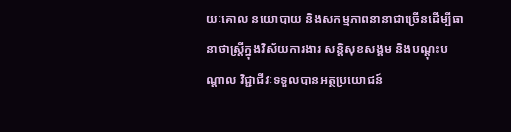យៈគោល នយោបាយ និងសកម្មភាពនានាជាច្រើនដើម្បីធានាថាស្ត្រីក្នុងវិស័យការងារ សន្តិសុខសង្គម និងបណ្តុះបណ្តាល វិជ្ជាជីវៈទទួលបានអត្ថប្រយោជន៍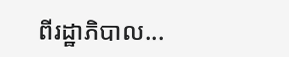ពីរដ្ឋាភិបាល...